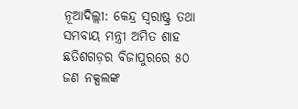ନୂଆଦିଲ୍ଲୀ: କେନ୍ଦ୍ର ସ୍ୱରାଷ୍ଟ୍ର ତଥା ସମବାୟ ମନ୍ତ୍ରୀ ଅମିତ ଶାହ ଛତିଶଗଡ଼ର ବିଜାପୁରରେ ୫୦ ଜଣ ନକ୍ସଲଙ୍କ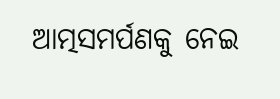ଆତ୍ମସମର୍ପଣକୁ ନେଇ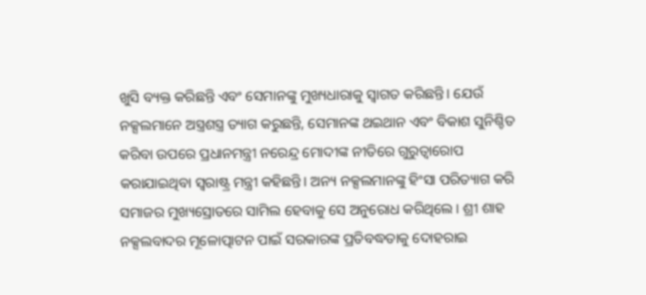ଖୁସି ବ୍ୟକ୍ତ କରିଛନ୍ତି ଏବଂ ସେମାନଙ୍କୁ ମୁଖ୍ୟଧାରାକୁ ସ୍ୱାଗତ କରିଛନ୍ତି। ଯେଉଁ ନକ୍ସଲମାନେ ଅସ୍ତ୍ରଶସ୍ତ୍ର ତ୍ୟାଗ କରୁଛନ୍ତି, ସେମାନଙ୍କ ଥଇଥାନ ଏବଂ ବିକାଶ ସୁନିଶ୍ଚିତ କରିବା ଉପରେ ପ୍ରଧାନମନ୍ତ୍ରୀ ନରେନ୍ଦ୍ର ମୋଦୀଙ୍କ ନୀତିରେ ଗୁରୁତ୍ୱାରୋପ କରାଯାଇଥିବା ସ୍ୱରାଷ୍ଟ୍ର ମନ୍ତ୍ରୀ କହିଛନ୍ତି। ଅନ୍ୟ ନକ୍ସଲମାନଙ୍କୁ ହିଂସା ପରିତ୍ୟାଗ କରି ସମାଜର ମୁଖ୍ୟସ୍ରୋତରେ ସାମିଲ ହେବାକୁ ସେ ଅନୁରୋଧ କରିଥିଲେ। ଶ୍ରୀ ଶାହ ନକ୍ସଲବାଦର ମୂଳୋତ୍ପାଟନ ପାଇଁ ସରକାରଙ୍କ ପ୍ରତିବଦ୍ଧତାକୁ ଦୋହରାଇ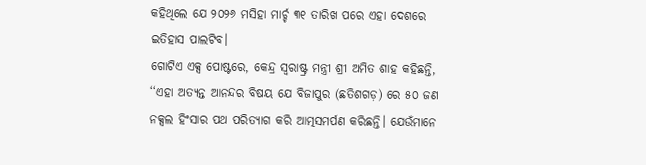କହିଥିଲେ ଯେ ୨୦୨୬ ମସିହା ମାର୍ଚ୍ଚ ୩୧ ତାରିଖ ପରେ ଏହା ଦେଶରେ ଇତିହାସ ପାଲଟିବ।
ଗୋଟିଏ ଏକ୍ସ ପୋଷ୍ଟରେ, କେନ୍ଦ୍ର ସ୍ୱରାଷ୍ଟ୍ର ମନ୍ତ୍ରୀ ଶ୍ରୀ ଅମିତ ଶାହ କହିଛନ୍ତି, ‘‘ଏହା ଅତ୍ୟନ୍ତ ଆନନ୍ଦର ବିଷୟ ଯେ ବିଜାପୁର (ଛତିଶଗଡ଼) ରେ ୫୦ ଜଣ ନକ୍ସଲ ହିଂସାର ପଥ ପରିତ୍ୟାଗ କରି ଆତ୍ମସମର୍ପଣ କରିଛନ୍ତି। ଯେଉଁମାନେ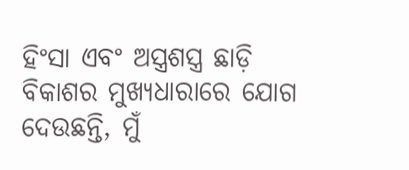ହିଂସା ଏବଂ ଅସ୍ତ୍ରଶସ୍ତ୍ର ଛାଡ଼ି ବିକାଶର ମୁଖ୍ୟଧାରାରେ ଯୋଗ ଦେଉଛନ୍ତି, ମୁଁ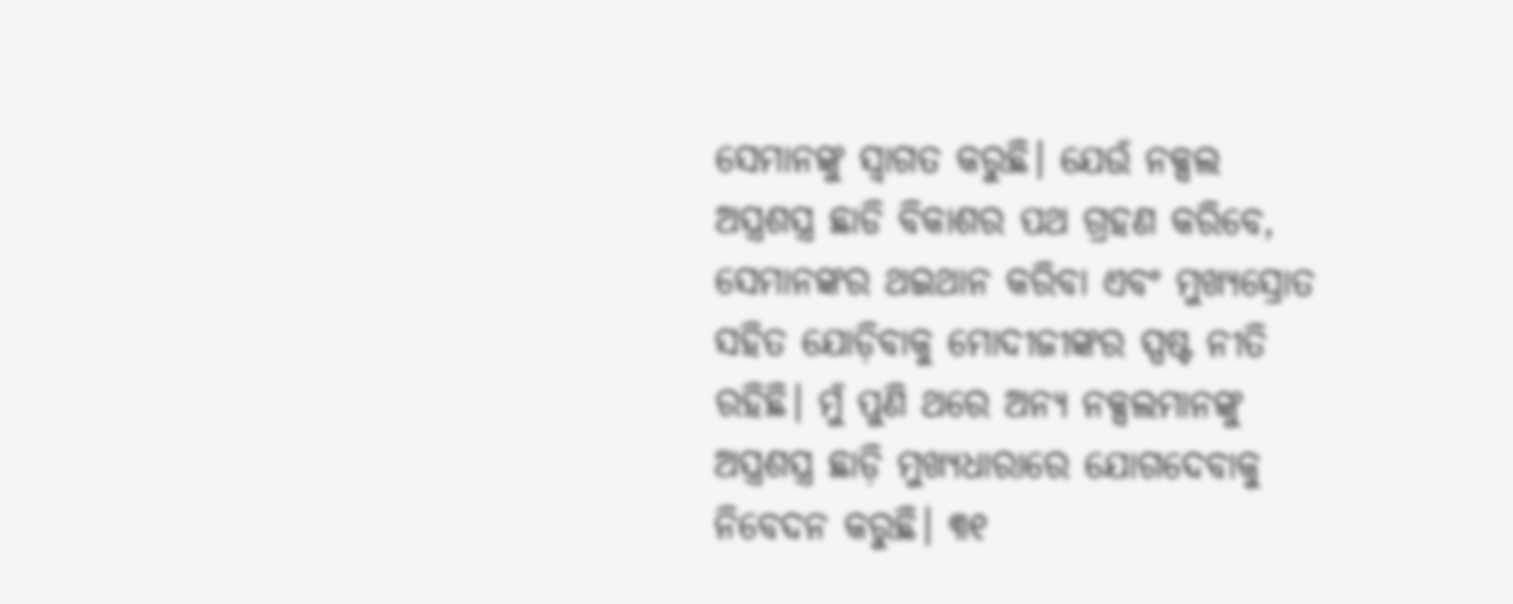ସେମାନଙ୍କୁ ସ୍ୱାଗତ କରୁଛି। ଯେଉଁ ନକ୍ସଲ ଅସ୍ତ୍ରଶସ୍ତ୍ର ଛାଡି ବିକାଶର ପଥ ଗ୍ରହଣ କରିବେ, ସେମାନଙ୍କର ଥଇଥାନ କରିବା ଏବଂ ମୁଖ୍ୟସ୍ରୋତ ସହିତ ଯୋଡ଼ିବାକୁ ମୋଦୀଜୀଙ୍କର ସ୍ପଷ୍ଟ ନୀତି ରହିଛି। ମୁଁ ପୁଣି ଥରେ ଅନ୍ୟ ନକ୍ସଲମାନଙ୍କୁ ଅସ୍ତ୍ରଶସ୍ତ୍ର ଛାଡ଼ି ମୁଖ୍ୟଧାରାରେ ଯୋଗଦେବାକୁ ନିବେଦନ କରୁଛି। ୩୧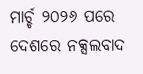ମାର୍ଚ୍ଚ ୨୦୨୬ ପରେ ଦେଶରେ ନକ୍ସଲବାଦ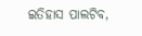ଇତିହାସ ପାଲଟିବ,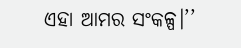ଏହା ଆମର ସଂକଳ୍ପ।’’